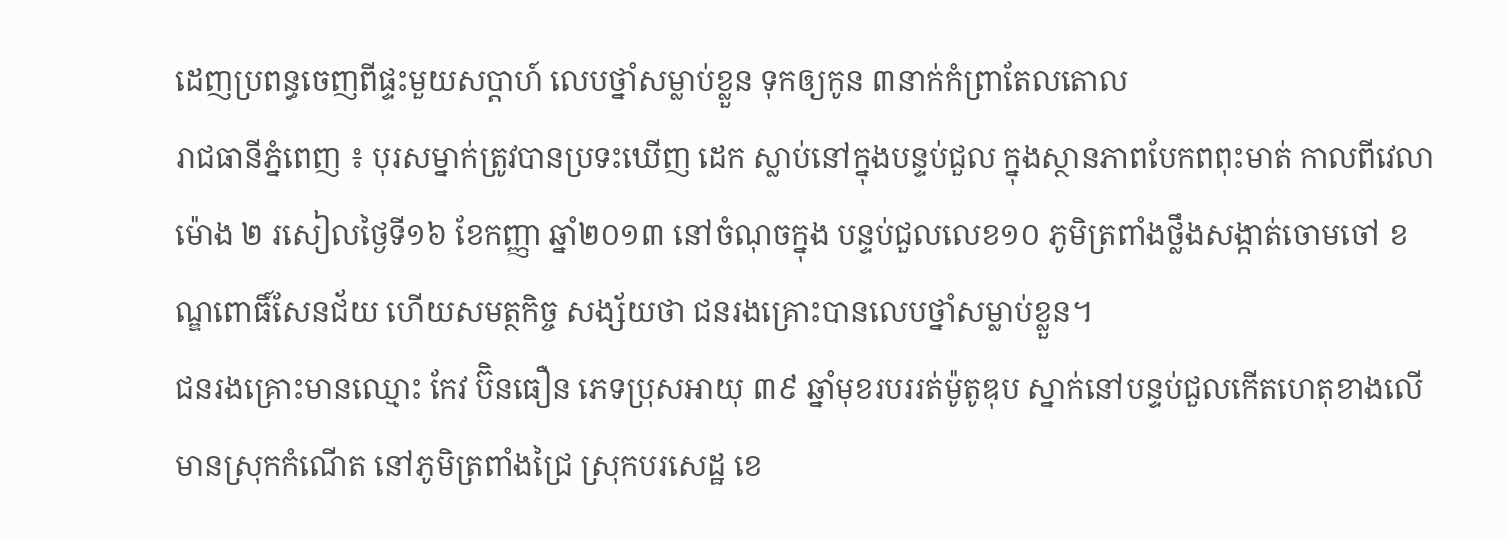ដេញប្រពន្ធចេញពីផ្ទះមួយសប្តាហ៍ លេបថ្នាំសម្លាប់ខ្លួន ទុកឲ្យកូន ៣នាក់កំព្រាតែលតោល
រាជធានីភ្នំពេញ ៖ បុរសម្នាក់ត្រូវបានប្រទះឃើញ ដេក ស្លាប់នៅក្នុងបន្ទប់ជួល ក្នុងស្ថានភាពបែកពពុះមាត់ កាលពីវេលាម៉ោង ២ រសៀលថ្ងៃទី១៦ ខែកញ្ញា ឆ្នាំ២០១៣ នៅចំណុចក្នុង បន្ទប់ជួលលេខ១០ ភូមិត្រពាំងថ្លឹងសង្កាត់ចោមចៅ ខណ្ឌពោធិ៍សែនជ័យ ហើយសមត្ថកិច្ច សង្ស័យថា ជនរងគ្រោះបានលេបថ្នាំសម្លាប់ខ្លួន។
ជនរងគ្រោះមានឈ្មោះ កែវ ប៊ិនធឿន ភេទប្រុសអាយុ ៣៩ ឆ្នាំមុខរបររត់ម៉ូតូឌុប ស្នាក់នៅបន្ទប់ជួលកើតហេតុខាងលើ មានស្រុកកំណើត នៅភូមិត្រពាំងជ្រៃ ស្រុកបរសេដ្ឋ ខេ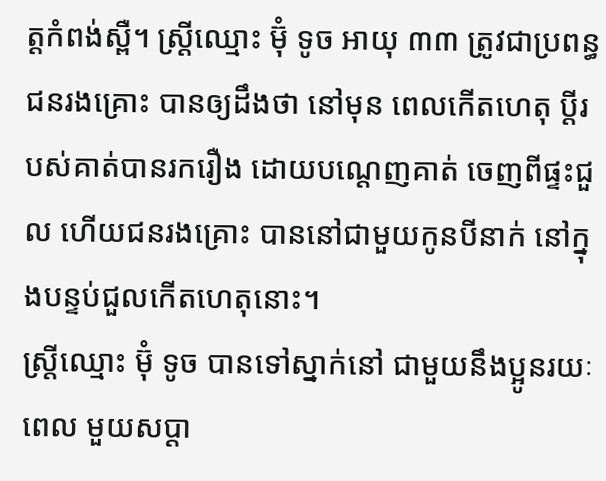ត្តកំពង់ស្ពឺ។ ស្ត្រីឈ្មោះ ម៊ុំ ទូច អាយុ ៣៣ ត្រូវជាប្រពន្ធជនរងគ្រោះ បានឲ្យដឹងថា នៅមុន ពេលកើតហេតុ ប្តីរបស់គាត់បានរករឿង ដោយបណ្ដេញគាត់ ចេញពីផ្ទះជួល ហើយជនរងគ្រោះ បាននៅជាមួយកូនបីនាក់ នៅក្នុងបន្ទប់ជួលកើតហេតុនោះ។
ស្ត្រីឈ្មោះ ម៊ុំ ទូច បានទៅស្នាក់នៅ ជាមួយនឹងប្អូនរយៈពេល មួយសប្ដា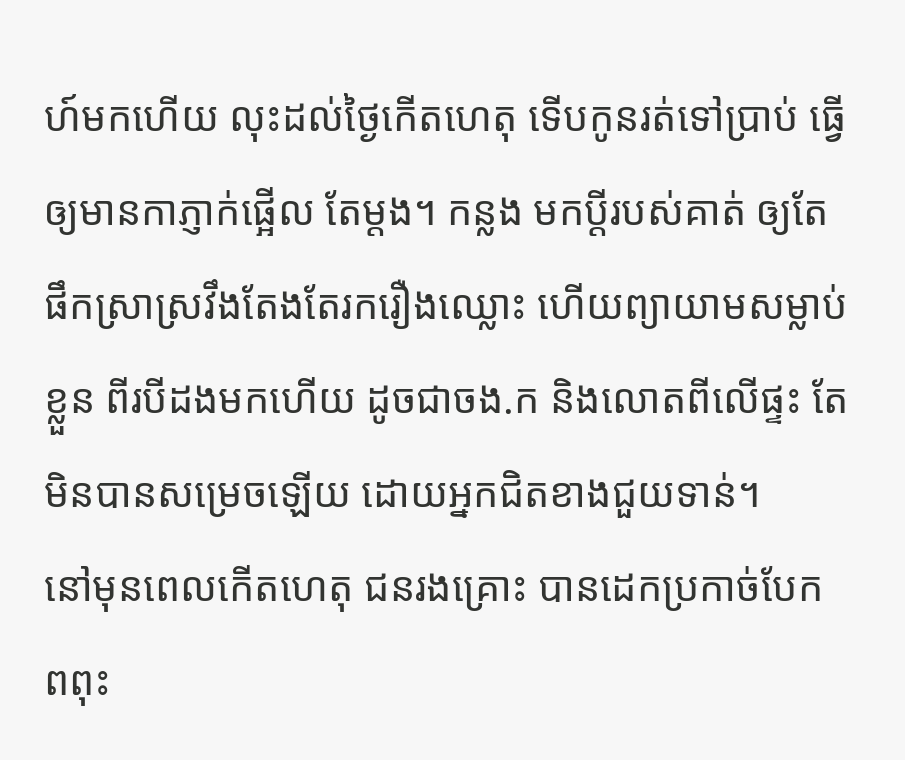ហ៍មកហើយ លុះដល់ថ្ងៃកើតហេតុ ទើបកូនរត់ទៅប្រាប់ ធ្វើឲ្យមានកាភ្ញាក់ផ្អើល តែម្តង។ កន្លង មកប្ដីរបស់គាត់ ឲ្យតែផឹកស្រាស្រវឹងតែងតែរករឿងឈ្លោះ ហើយព្យាយាមសម្លាប់ខ្លួន ពីរបីដងមកហើយ ដូចជាចង.ក និងលោតពីលើផ្ទះ តែមិនបានសម្រេចឡើយ ដោយអ្នកជិតខាងជួយទាន់។
នៅមុនពេលកើតហេតុ ជនរងគ្រោះ បានដេកប្រកាច់បែក ពពុះ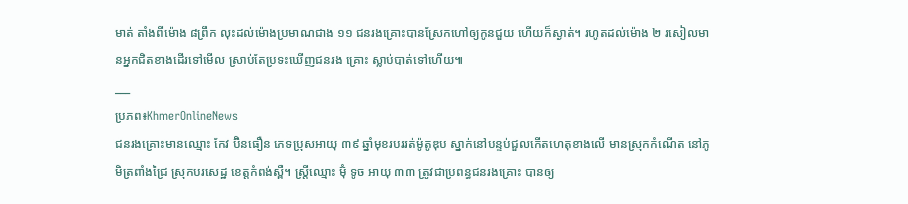មាត់ តាំងពីម៉ោង ៨ព្រឹក លុះដល់ម៉ោងប្រមាណជាង ១១ ជនរងគ្រោះបានស្រែកហៅឲ្យកូនជួយ ហើយក៏ស្ងាត់។ រហូតដល់ម៉ោង ២ រសៀលមានអ្នកជិតខាងដើរទៅមើល ស្រាប់តែប្រទះឃើញជនរង គ្រោះ ស្លាប់បាត់ទៅហើយ៕
___
ប្រភព៖KhmerOnlineNews
ជនរងគ្រោះមានឈ្មោះ កែវ ប៊ិនធឿន ភេទប្រុសអាយុ ៣៩ ឆ្នាំមុខរបររត់ម៉ូតូឌុប ស្នាក់នៅបន្ទប់ជួលកើតហេតុខាងលើ មានស្រុកកំណើត នៅភូមិត្រពាំងជ្រៃ ស្រុកបរសេដ្ឋ ខេត្តកំពង់ស្ពឺ។ ស្ត្រីឈ្មោះ ម៊ុំ ទូច អាយុ ៣៣ ត្រូវជាប្រពន្ធជនរងគ្រោះ បានឲ្យ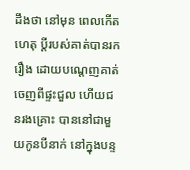ដឹងថា នៅមុន ពេលកើតហេតុ ប្តីរបស់គាត់បានរករឿង ដោយបណ្ដេញគាត់ ចេញពីផ្ទះជួល ហើយជនរងគ្រោះ បាននៅជាមួយកូនបីនាក់ នៅក្នុងបន្ទ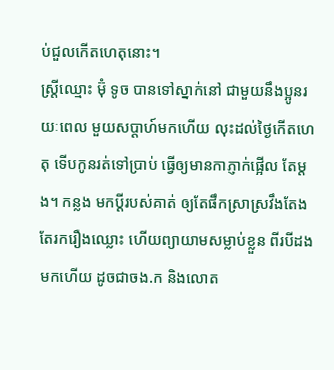ប់ជួលកើតហេតុនោះ។
ស្ត្រីឈ្មោះ ម៊ុំ ទូច បានទៅស្នាក់នៅ ជាមួយនឹងប្អូនរយៈពេល មួយសប្ដាហ៍មកហើយ លុះដល់ថ្ងៃកើតហេតុ ទើបកូនរត់ទៅប្រាប់ ធ្វើឲ្យមានកាភ្ញាក់ផ្អើល តែម្តង។ កន្លង មកប្ដីរបស់គាត់ ឲ្យតែផឹកស្រាស្រវឹងតែងតែរករឿងឈ្លោះ ហើយព្យាយាមសម្លាប់ខ្លួន ពីរបីដងមកហើយ ដូចជាចង.ក និងលោត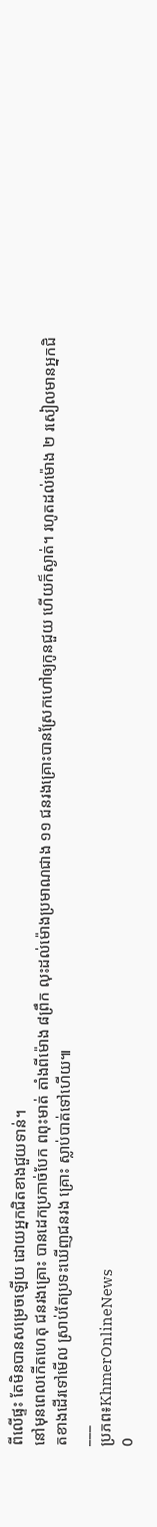ពីលើផ្ទះ តែមិនបានសម្រេចឡើយ ដោយអ្នកជិតខាងជួយទាន់។
នៅមុនពេលកើតហេតុ ជនរងគ្រោះ បានដេកប្រកាច់បែក ពពុះមាត់ តាំងពីម៉ោង ៨ព្រឹក លុះដល់ម៉ោងប្រមាណជាង ១១ ជនរងគ្រោះបានស្រែកហៅឲ្យកូនជួយ ហើយក៏ស្ងាត់។ រហូតដល់ម៉ោង ២ រសៀលមានអ្នកជិតខាងដើរទៅមើល ស្រាប់តែប្រទះឃើញជនរង គ្រោះ ស្លាប់បាត់ទៅហើយ៕
___
ប្រភព៖KhmerOnlineNews
0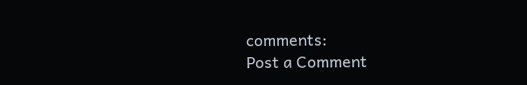comments:
Post a Comment